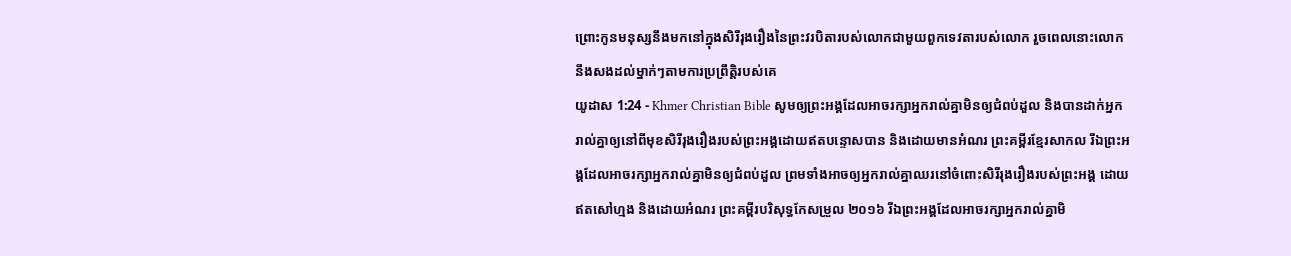ព្រោះកូនមនុស្សនឹងមកនៅក្នុងសិរីរុងរឿងនៃព្រះវរបិតារបស់លោកជាមួយពួកទេវតារបស់លោក រួចពេលនោះលោកនឹងសងដល់ម្នាក់ៗតាមការប្រព្រឹត្ដិរបស់គេ
យូដាស 1:24 - Khmer Christian Bible សូមឲ្យព្រះអង្គដែលអាចរក្សាអ្នករាល់គ្នាមិនឲ្យជំពប់ដួល និងបានដាក់អ្នករាល់គ្នាឲ្យនៅពីមុខសិរីរុងរឿងរបស់ព្រះអង្គដោយឥតបន្ទោសបាន និងដោយមានអំណរ ព្រះគម្ពីរខ្មែរសាកល រីឯព្រះអង្គដែលអាចរក្សាអ្នករាល់គ្នាមិនឲ្យជំពប់ដួល ព្រមទាំងអាចឲ្យអ្នករាល់គ្នាឈរនៅចំពោះសិរីរុងរឿងរបស់ព្រះអង្គ ដោយឥតសៅហ្មង និងដោយអំណរ ព្រះគម្ពីរបរិសុទ្ធកែសម្រួល ២០១៦ រីឯព្រះអង្គដែលអាចរក្សាអ្នករាល់គ្នាមិ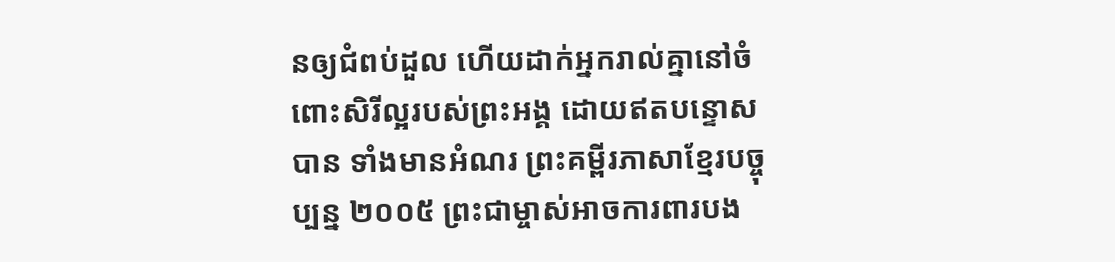នឲ្យជំពប់ដួល ហើយដាក់អ្នករាល់គ្នានៅចំពោះសិរីល្អរបស់ព្រះអង្គ ដោយឥតបន្ទោសបាន ទាំងមានអំណរ ព្រះគម្ពីរភាសាខ្មែរបច្ចុប្បន្ន ២០០៥ ព្រះជាម្ចាស់អាចការពារបង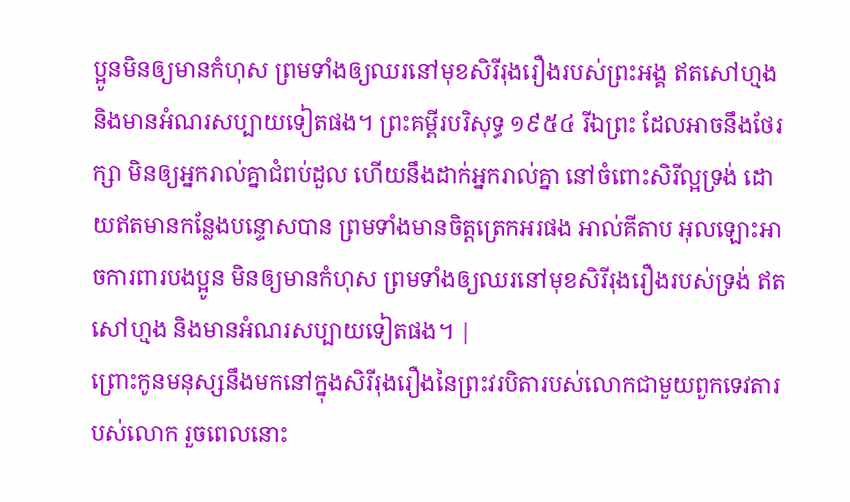ប្អូនមិនឲ្យមានកំហុស ព្រមទាំងឲ្យឈរនៅមុខសិរីរុងរឿងរបស់ព្រះអង្គ ឥតសៅហ្មង និងមានអំណរសប្បាយទៀតផង។ ព្រះគម្ពីរបរិសុទ្ធ ១៩៥៤ រីឯព្រះ ដែលអាចនឹងថែរក្សា មិនឲ្យអ្នករាល់គ្នាជំពប់ដួល ហើយនឹងដាក់អ្នករាល់គ្នា នៅចំពោះសិរីល្អទ្រង់ ដោយឥតមានកន្លែងបន្ទោសបាន ព្រមទាំងមានចិត្តត្រេកអរផង អាល់គីតាប អុលឡោះអាចការពារបងប្អូន មិនឲ្យមានកំហុស ព្រមទាំងឲ្យឈរនៅមុខសិរីរុងរឿងរបស់ទ្រង់ ឥតសៅហ្មង និងមានអំណរសប្បាយទៀតផង។ |
ព្រោះកូនមនុស្សនឹងមកនៅក្នុងសិរីរុងរឿងនៃព្រះវរបិតារបស់លោកជាមួយពួកទេវតារបស់លោក រួចពេលនោះ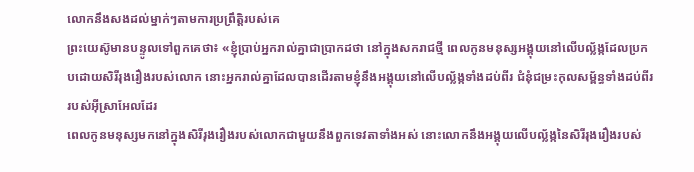លោកនឹងសងដល់ម្នាក់ៗតាមការប្រព្រឹត្ដិរបស់គេ
ព្រះយេស៊ូមានបន្ទូលទៅពួកគេថា៖ «ខ្ញុំប្រាប់អ្នករាល់គ្នាជាប្រាកដថា នៅក្នុងសករាជថ្មី ពេលកូនមនុស្សអង្គុយនៅលើបល្ល័ង្កដែលប្រកបដោយសិរីរុងរឿងរបស់លោក នោះអ្នករាល់គ្នាដែលបានដើរតាមខ្ញុំនឹងអង្គុយនៅលើបល្ល័ង្កទាំងដប់ពីរ ជំនុំជម្រះកុលសម្ព័ន្ធទាំងដប់ពីររបស់អ៊ីស្រាអែលដែរ
ពេលកូនមនុស្សមកនៅក្នុងសិរីរុងរឿងរបស់លោកជាមួយនឹងពួកទេវតាទាំងអស់ នោះលោកនឹងអង្គុយលើបល្ល័ង្កនៃសិរីរុងរឿងរបស់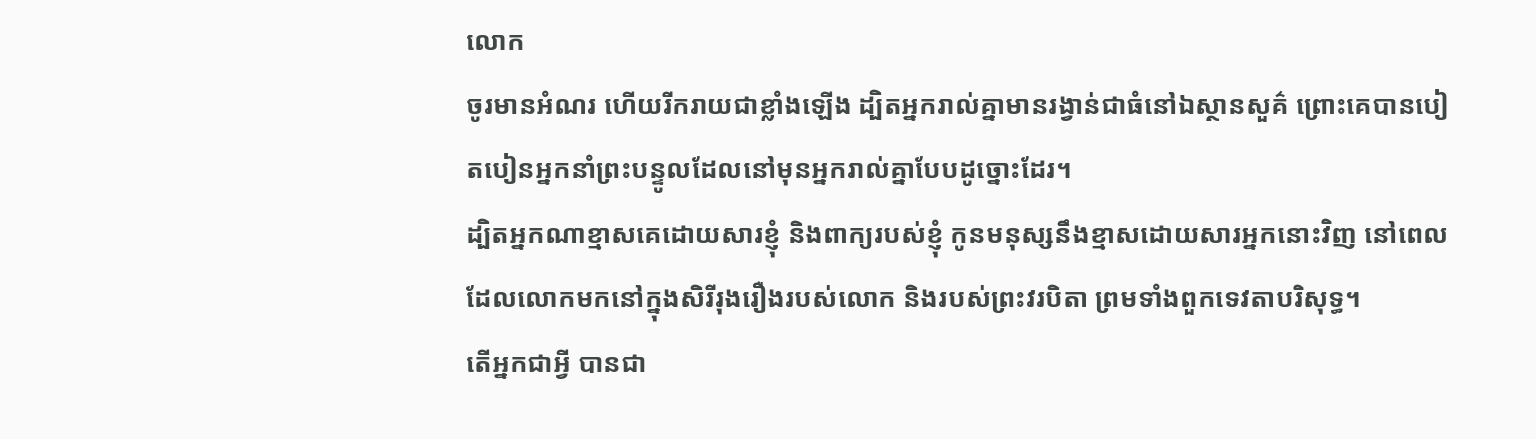លោក
ចូរមានអំណរ ហើយរីករាយជាខ្លាំងឡើង ដ្បិតអ្នករាល់គ្នាមានរង្វាន់ជាធំនៅឯស្ថានសួគ៌ ព្រោះគេបានបៀតបៀនអ្នកនាំព្រះបន្ទូលដែលនៅមុនអ្នករាល់គ្នាបែបដូច្នោះដែរ។
ដ្បិតអ្នកណាខ្មាសគេដោយសារខ្ញុំ និងពាក្យរបស់ខ្ញុំ កូនមនុស្សនឹងខ្មាសដោយសារអ្នកនោះវិញ នៅពេលដែលលោកមកនៅក្នុងសិរីរុងរឿងរបស់លោក និងរបស់ព្រះវរបិតា ព្រមទាំងពួកទេវតាបរិសុទ្ធ។
តើអ្នកជាអ្វី បានជា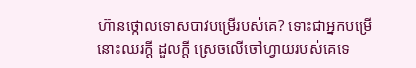ហ៊ានថ្កោលទោសបាវបម្រើរបស់គេ? ទោះជាអ្នកបម្រើនោះឈរក្ដី ដួលក្ដី ស្រេចលើចៅហ្វាយរបស់គេទេ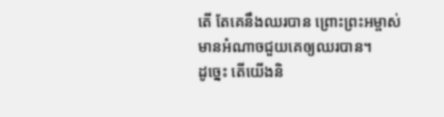តើ តែគេនឹងឈរបាន ព្រោះព្រះអម្ចាស់មានអំណាចជួយគេឲ្យឈរបាន។
ដូច្នេះ តើយើងនិ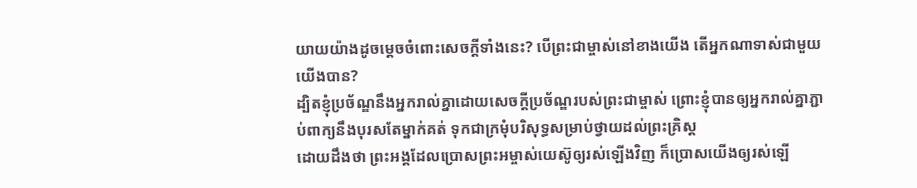យាយយ៉ាងដូចម្ដេចចំពោះសេចក្ដីទាំងនេះ? បើព្រះជាម្ចាស់នៅខាងយើង តើអ្នកណាទាស់ជាមួយយើងបាន?
ដ្បិតខ្ញុំប្រច័ណ្ឌនឹងអ្នករាល់គ្នាដោយសេចក្ដីប្រច័ណ្ឌរបស់ព្រះជាម្ចាស់ ព្រោះខ្ញុំបានឲ្យអ្នករាល់គ្នាភ្ជាប់ពាក្យនឹងបុរសតែម្នាក់គត់ ទុកជាក្រមុំបរិសុទ្ធសម្រាប់ថ្វាយដល់ព្រះគ្រិស្ដ
ដោយដឹងថា ព្រះអង្គដែលប្រោសព្រះអម្ចាស់យេស៊ូឲ្យរស់ឡើងវិញ ក៏ប្រោសយើងឲ្យរស់ឡើ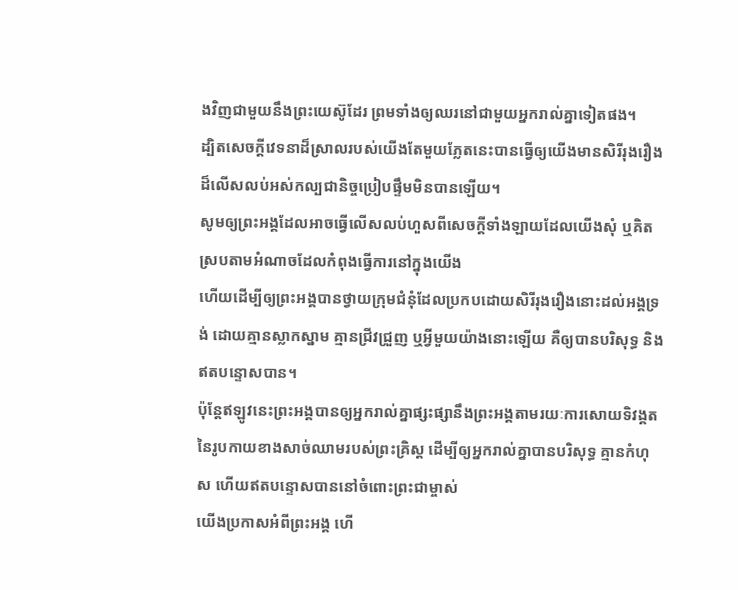ងវិញជាមួយនឹងព្រះយេស៊ូដែរ ព្រមទាំងឲ្យឈរនៅជាមួយអ្នករាល់គ្នាទៀតផង។
ដ្បិតសេចក្ដីវេទនាដ៏ស្រាលរបស់យើងតែមួយភ្លែតនេះបានធ្វើឲ្យយើងមានសិរីរុងរឿងដ៏លើសលប់អស់កល្បជានិច្ចប្រៀបផ្ទឹមមិនបានឡើយ។
សូមឲ្យព្រះអង្គដែលអាចធ្វើលើសលប់ហួសពីសេចក្ដីទាំងឡាយដែលយើងសុំ ឬគិត ស្របតាមអំណាចដែលកំពុងធ្វើការនៅក្នុងយើង
ហើយដើម្បីឲ្យព្រះអង្គបានថ្វាយក្រុមជំនុំដែលប្រកបដោយសិរីរុងរឿងនោះដល់អង្គទ្រង់ ដោយគ្មានស្លាកស្នាម គ្មានជ្រីវជ្រួញ ឬអ្វីមួយយ៉ាងនោះឡើយ គឺឲ្យបានបរិសុទ្ធ និងឥតបន្ទោសបាន។
ប៉ុន្ដែឥឡូវនេះព្រះអង្គបានឲ្យអ្នករាល់គ្នាផ្សះផ្សានឹងព្រះអង្គតាមរយៈការសោយទិវង្គតនៃរូបកាយខាងសាច់ឈាមរបស់ព្រះគ្រិស្ដ ដើម្បីឲ្យអ្នករាល់គ្នាបានបរិសុទ្ធ គ្មានកំហុស ហើយឥតបន្ទោសបាននៅចំពោះព្រះជាម្ចាស់
យើងប្រកាសអំពីព្រះអង្គ ហើ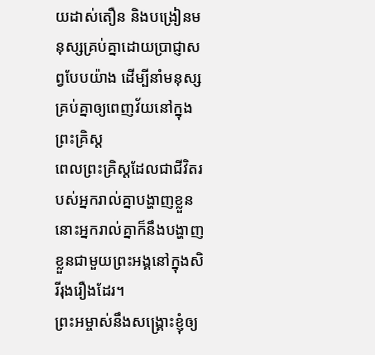យដាស់តឿន និងបង្រៀនមនុស្សគ្រប់គ្នាដោយប្រាជ្ញាសព្វបែបយ៉ាង ដើម្បីនាំមនុស្សគ្រប់គ្នាឲ្យពេញវ័យនៅក្នុងព្រះគ្រិស្ដ
ពេលព្រះគ្រិស្ដដែលជាជីវិតរបស់អ្នករាល់គ្នាបង្ហាញខ្លួន នោះអ្នករាល់គ្នាក៏នឹងបង្ហាញខ្លួនជាមួយព្រះអង្គនៅក្នុងសិរីរុងរឿងដែរ។
ព្រះអម្ចាស់នឹងសង្គ្រោះខ្ញុំឲ្យ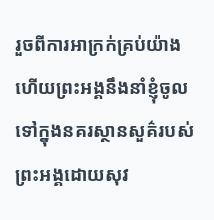រួចពីការអាក្រក់គ្រប់យ៉ាង ហើយព្រះអង្គនឹងនាំខ្ញុំចូលទៅក្នុងនគរស្ថានសួគ៌របស់ព្រះអង្គដោយសុវ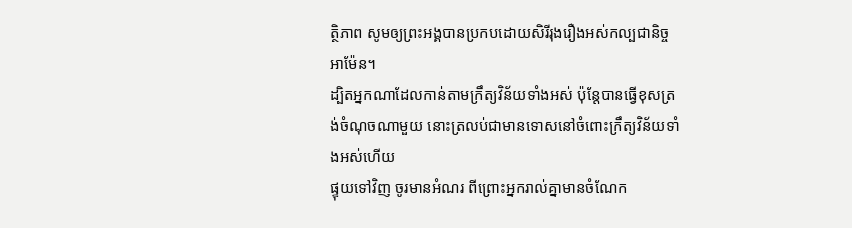ត្ថិភាព សូមឲ្យព្រះអង្គបានប្រកបដោយសិរីរុងរឿងអស់កល្បជានិច្ច អាម៉ែន។
ដ្បិតអ្នកណាដែលកាន់តាមក្រឹត្យវិន័យទាំងអស់ ប៉ុន្ដែបានធ្វើខុសត្រង់ចំណុចណាមួយ នោះត្រលប់ជាមានទោសនៅចំពោះក្រឹត្យវិន័យទាំងអស់ហើយ
ផ្ទុយទៅវិញ ចូរមានអំណរ ពីព្រោះអ្នករាល់គ្នាមានចំណែក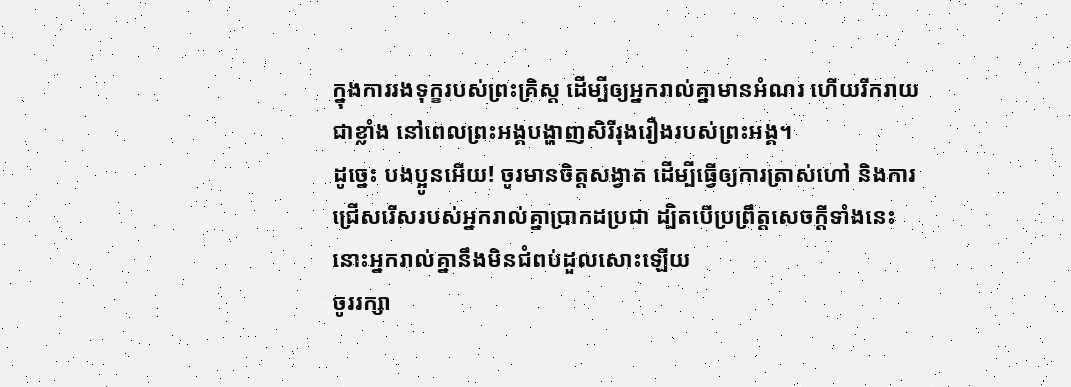ក្នុងការរងទុក្ខរបស់ព្រះគ្រិស្ដ ដើម្បីឲ្យអ្នករាល់គ្នាមានអំណរ ហើយរីករាយជាខ្លាំង នៅពេលព្រះអង្គបង្ហាញសិរីរុងរឿងរបស់ព្រះអង្គ។
ដូច្នេះ បងប្អូនអើយ! ចូរមានចិត្ដសង្វាត ដើម្បីធ្វើឲ្យការត្រាស់ហៅ និងការជ្រើសរើសរបស់អ្នករាល់គ្នាប្រាកដប្រជា ដ្បិតបើប្រព្រឹត្ដសេចក្ដីទាំងនេះ នោះអ្នករាល់គ្នានឹងមិនជំពប់ដួលសោះឡើយ
ចូររក្សា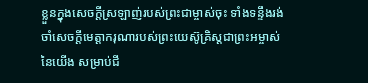ខ្លួនក្នុងសេចក្ដីស្រឡាញ់របស់ព្រះជាម្ចាស់ចុះ ទាំងទន្ទឹងរង់ចាំសេចក្ដីមេត្តាករុណារបស់ព្រះយេស៊ូគ្រិស្ដជាព្រះអម្ចាស់នៃយើង សម្រាប់ជី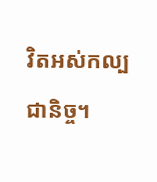វិតអស់កល្បជានិច្ច។